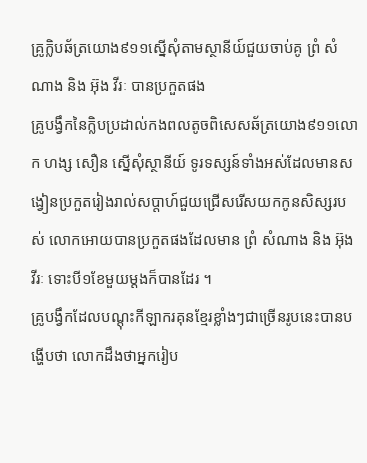គ្រូក្លិបឆ័ត្រយោង៩១១ស្នើសុំតាមស្ថានីយ៍ជួយចាប់គូ ព្រំ សំណាង និង អ៊ុង វីរៈ បានប្រកួតផង
គ្រូបង្វឹកនៃក្លិបប្រដាល់កងពលតូចពិសេសឆ័ត្រយោង៩១១លោក ហង្ស សឿន ស្នើសុំស្ថានីយ៍ ទូរទស្សន៍ទាំងអស់ដែលមានសង្វៀនប្រកួតរៀងរាល់សប្តាហ៍ជួយជ្រើសរើសយកកូនសិស្សរបស់ លោកអោយបានប្រកួតផងដែលមាន ព្រំ សំណាង និង អ៊ុង វីរៈ ទោះបី១ខែមួយម្តងក៏បានដែរ ។
គ្រូបង្វឹកដែលបណ្តុះកីឡាករគុនខ្មែរខ្លាំងៗជាច្រើនរូបនេះបានបង្ហើបថា លោកដឹងថាអ្នករៀប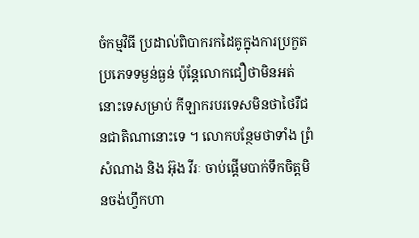ចំកម្មវិធី ប្រដាល់ពិបាករកដៃគូក្នុងការប្រកួតប្រភេទទម្ងន់ធ្ងន់ ប៉ុន្តែលោកជឿថាមិនអត់នោះទេសម្រាប់ កីឡាករបរទេសមិនថាថៃរឺជនជាតិណានោះទេ ។ លោកបន្ថែមថាទាំង ព្រំ សំណាង និង អ៊ុង វីរៈ ចាប់ផ្តើមបាក់ទឹកចិត្តមិនចង់ហ្វឹកហា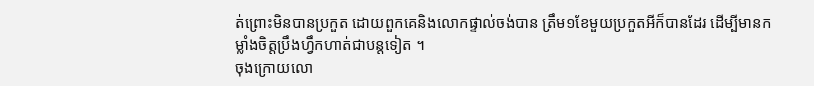ត់ព្រោះមិនបានប្រកួត ដោយពួកគេនិងលោកផ្ទាល់ចង់បាន ត្រឹម១ខែមួយប្រកួតអីក៏បានដែរ ដើម្បីមានកម្លាំងចិត្តប្រឹងហ្វឹកហាត់ជាបន្តទៀត ។
ចុងក្រោយលោ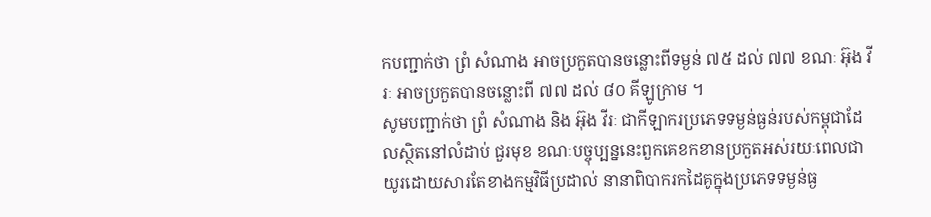កបញ្ជាក់ថា ព្រំ សំណាង អាចប្រកួតបានចន្លោះពីទម្ងន់ ៧៥ ដល់ ៧៧ ខណៈ អ៊ុង វីរៈ អាចប្រកួតបានចន្លោះពី ៧៧ ដល់ ៨០ គីឡូក្រាម ។
សូមបញ្ជាក់ថា ព្រំ សំណាង និង អ៊ុង វីរៈ ជាកីឡាករប្រភេទទម្ងន់ធ្ងន់របស់កម្ពុជាដែលស្ថិតនៅលំដាប់ ជួរមុខ ខណៈបច្ចុប្បន្ននេះពួកគេខកខានប្រកួតអស់រយៈពេលជាយូរដោយសារតែខាងកម្មវិធីប្រដាល់ នានាពិបាករកដៃគូក្នុងប្រភេទទម្ងន់ធ្ង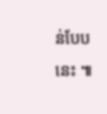ន់បែបនេះ ៕